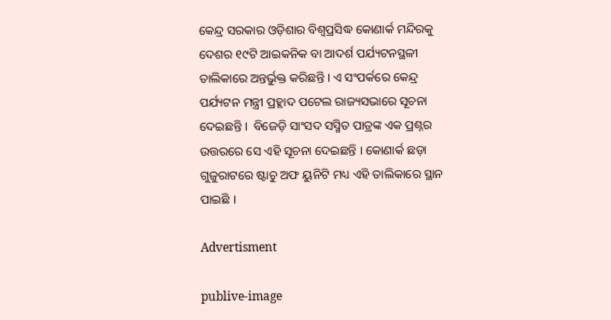କେନ୍ଦ୍ର ସରକାର ଓଡ଼ିଶାର ବିଶ୍ୱପ୍ରସିଦ୍ଧ କୋଣାର୍କ ମନ୍ଦିରକୁ ଦେଶର ୧୯ଟି ଆଇକନିକ ବା ଆଦର୍ଶ ପର୍ଯ୍ୟଟନସ୍ଥଳୀ ତାଲିକାରେ ଅନ୍ତର୍ଭୁକ୍ତ କରିଛନ୍ତି । ଏ ସଂପର୍କରେ କେନ୍ଦ୍ର ପର୍ଯ୍ୟଟନ ମନ୍ତ୍ରୀ ପ୍ରହ୍ଲାଦ ପଟେଲ ରାଜ୍ୟସଭାରେ ସୂଚନା ଦେଇଛନ୍ତି ।  ବିଜେଡ଼ି ସାଂସଦ ସସ୍ମିତ ପାତ୍ରଙ୍କ ଏକ ପ୍ରଶ୍ନର ଉତ୍ତରରେ ସେ ଏହି ସୂଚନା ଦେଇଛନ୍ତି । କୋଣାର୍କ ଛଡ଼ା ଗୁଜୁରାଟରେ ଷ୍ଟାଚୁ ଅଫ ୟୁନିଟି ମଧ୍ୟ ଏହି ତାଲିକାରେ ସ୍ଥାନ ପାଇଛି ।

Advertisment

publive-image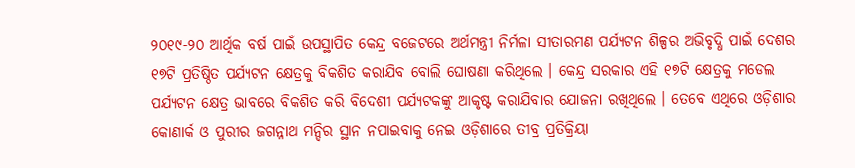୨୦୧୯-୨୦ ଆର୍ଥିକ ବର୍ଷ ପାଇଁ ଉପସ୍ଥାପିତ କେନ୍ଦ୍ର ବଜେଟରେ ଅର୍ଥମନ୍ତ୍ରୀ ନିର୍ମଳା ସୀତାରମଣ ପର୍ଯ୍ୟଟନ ଶିଳ୍ପର ଅଭିବୃଦ୍ଧି ପାଇଁ ଦେଶର ୧୭ଟି ପ୍ରତିଷ୍ଠିତ ପର୍ଯ୍ୟଟନ କ୍ଷେତ୍ରକୁ ବିକଶିତ କରାଯିବ ବୋଲି ଘୋଷଣା କରିଥିଲେ । କେନ୍ଦ୍ର ସରକାର ଏହି ୧୭ଟି କ୍ଷେତ୍ରକୁ ମଡେଲ ପର୍ଯ୍ୟଟନ କ୍ଷେତ୍ର ଭାବରେ ବିକଶିତ କରି ବିଦେଶୀ ପର୍ଯ୍ୟଟକଙ୍କୁ ଆକୃଷ୍ଟ କରାଯିବାର ଯୋଜନା ରଖିଥିଲେ । ତେବେ ଏଥିରେ ଓଡ଼ିଶାର କୋଣାର୍କ ଓ ପୁରୀର ଜଗନ୍ନାଥ ମନ୍ଦିର ସ୍ଥାନ ନପାଇବାକୁ ନେଇ ଓଡ଼ିଶାରେ ତୀବ୍ର ପ୍ରତିକ୍ରିୟା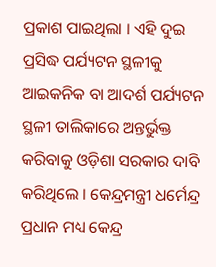ପ୍ରକାଶ ପାଇଥିଲା । ଏହି ଦୁଇ ପ୍ରସିଦ୍ଧ ପର୍ଯ୍ୟଟନ ସ୍ଥଳୀକୁ ଆଇକନିକ ବା ଆଦର୍ଶ ପର୍ଯ୍ୟଟନ ସ୍ଥଳୀ ତାଲିକାରେ ଅନ୍ତର୍ଭୁକ୍ତ କରିବାକୁ ଓଡ଼ିଶା ସରକାର ଦାବି କରିଥିଲେ । କେନ୍ଦ୍ରମନ୍ତ୍ରୀ ଧର୍ମେନ୍ଦ୍ର ପ୍ରଧାନ ମଧ୍ୟ କେନ୍ଦ୍ର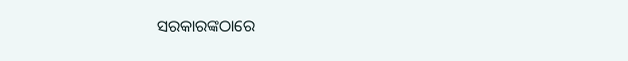ସରକାରଙ୍କଠାରେ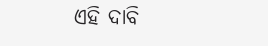ଏହି ଦାବି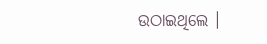ଉଠାଇଥିଲେ ।